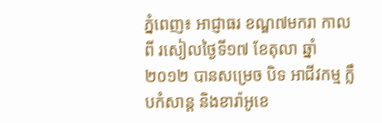ភ្នំពេញ៖ អាជ្ញាធរ ខណ្ឌ៧មករា កាលពី រសៀលថ្ងៃទី១៧ ខែតុលា ឆ្នាំ២០១២ បានសម្រេច បិទ អាជីវកម្ម ក្លឹបកំសាន្ត និងខារ៉ាអូខេ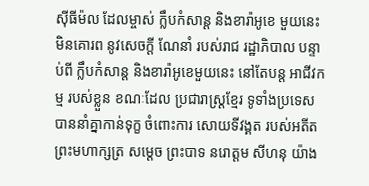ស៊ីធីម៉ល ដែលម្ចាស់ ក្លឹបកំសាន្ត និងខារ៉ាអូខេ មួយនេះ មិនគោរព នូវសេចក្តី ណែនាំ របស់រាជ រដ្ឋាភិបាល បន្ទាប់ពី ក្លឹបកំសាន្ត និងខារ៉ាអូខេមួយនេះ នៅតែបន្ត អាជីវកម្ម របស់ខ្លួន ខណៈដែល ប្រជារាស្រ្តខ្មែរ ទូទាំងប្រទេស បាននាំគ្នាកាន់ទុក្ខ ចំពោះការ សោយទីវង្គត របស់អតីត ព្រះមហាក្សត្រ សម្តេច ព្រះបាទ នរោត្តម សីហនុ យ៉ាង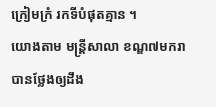ក្រៀមក្រំ រកទីបំផុតគ្មាន ។
យោងតាម មន្រ្តីសាលា ខណ្ឌ៧មករា បានថ្លែងឲ្យដឹង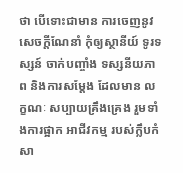ថា បើទោះជាមាន ការចេញនូវ សេចក្តីណែនាំ កុំឲ្យស្ថានីយ៍ ទូរទស្សន៍ ចាក់បញ្ចាំង ទស្សនីយភាព និងការសម្តែង ដែលមាន លក្ខណៈ សប្បាយគ្រឹងគ្រេង រួមទាំងការផ្អាក អាជីវកម្ម របស់ក្លឹបកំសា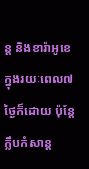ន្ត និងខារ៉ាអូខេ ក្នុងរយៈពេល៧ថ្ងៃក៏ដោយ ប៉ុន្តែក្លឹបកំសាន្ត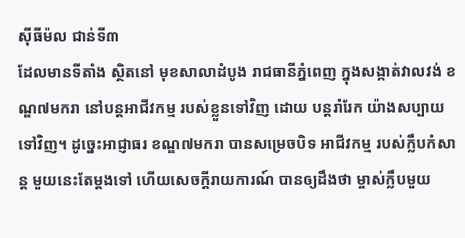ស៊ីធីម៉ល ជាន់ទី៣
ដែលមានទីតាំង ស្ថិតនៅ មុខសាលាដំបូង រាជធានីភ្នំពេញ ក្នុងសង្កាត់វាលវង់ ខណ្ឌ៧មករា នៅបន្តអាជីវកម្ម របស់ខ្លួនទៅវិញ ដោយ បន្តរាំរែក យ៉ាងសប្បាយទៅវិញ។ ដូច្នេះអាជ្ញាធរ ខណ្ឌ៧មករា បានសម្រេចបិទ អាជីវកម្ម របស់ក្លឹបកំសាន្ត មួយនេះតែម្តងទៅ ហើយសេចក្តីរាយការណ៍ បានឲ្យដឹងថា ម្ចាស់ក្លឹបមួយ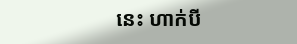នេះ ហាក់បី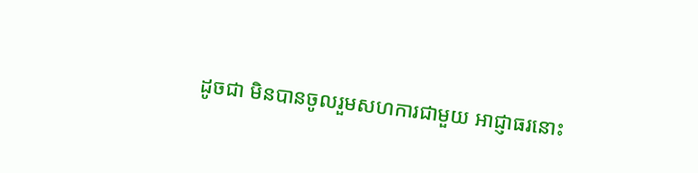ដូចជា មិនបានចូលរួមសហការជាមួយ អាជ្ញាធរនោះ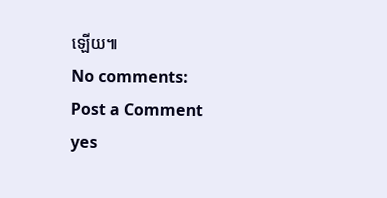ឡើយ៕
No comments:
Post a Comment
yes